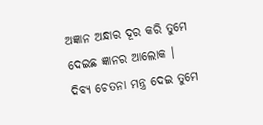ଅଜ୍ଞାନ ଅନ୍ଧାର ଦୂର କରି ତୁମେ
ଦେଇଛ ଜ୍ଞାନର ଆଲୋକ ।
ଦିବ୍ୟ ଚେତନା ମନ୍ତ୍ର ଦେଇ ତୁମେ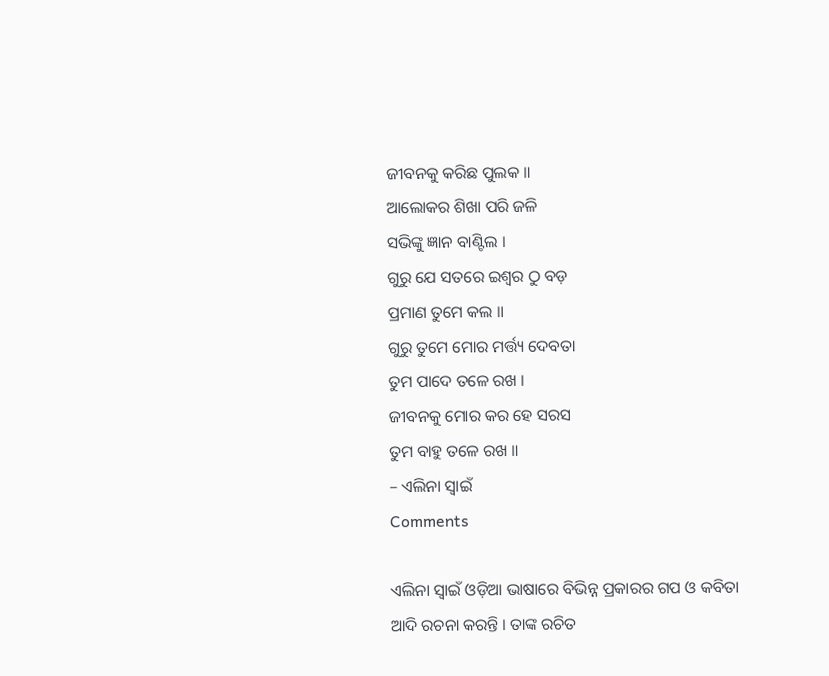ଜୀବନକୁ କରିଛ ପୁଲକ ॥
ଆଲୋକର ଶିଖା ପରି ଜଳି
ସଭିଙ୍କୁ ଜ୍ଞାନ ବାଣ୍ଟିଲ ।
ଗୁରୁ ଯେ ସତରେ ଇଶ୍ଵର ଠୁ ବଡ଼
ପ୍ରମାଣ ତୁମେ କଲ ॥
ଗୁରୁ ତୁମେ ମୋର ମର୍ତ୍ତ୍ୟ ଦେବତା
ତୁମ ପାଦେ ତଳେ ରଖ ।
ଜୀବନକୁ ମୋର କର ହେ ସରସ
ତୁମ ବାହୁ ତଳେ ରଖ ॥
– ଏଲିନା ସ୍ୱାଇଁ
Comments

ଏଲିନା ସ୍ୱାଇଁ ଓଡ଼ିଆ ଭାଷାରେ ବିଭିନ୍ନ ପ୍ରକାରର ଗପ ଓ କବିତା ଆଦି ରଚନା କରନ୍ତି । ତାଙ୍କ ରଚିତ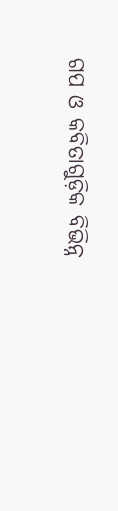ଗପ ଓ କବିତାଗୁଡ଼ିକ ବିଭିନ୍ନ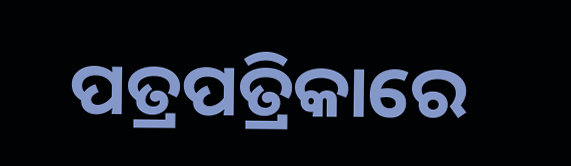ପତ୍ରପତ୍ରିକାରେ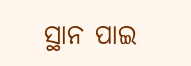ସ୍ଥାନ ପାଇ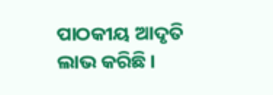ପାଠକୀୟ ଆଦୃତି ଲାଭ କରିଛି ।